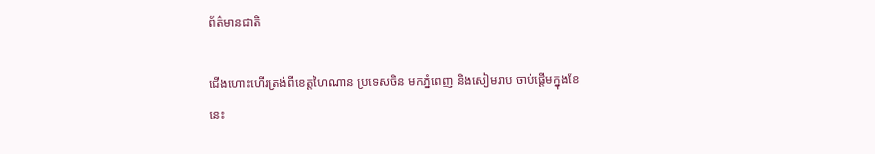ព័ត៌មានជាតិ

ជើងហោះហើរត្រង់ពីខេត្តហៃណាន ប្រទេសចិន មកភ្នំពេញ និងសៀមរាប ចាប់ផ្ដើមក្នុងខែនេះ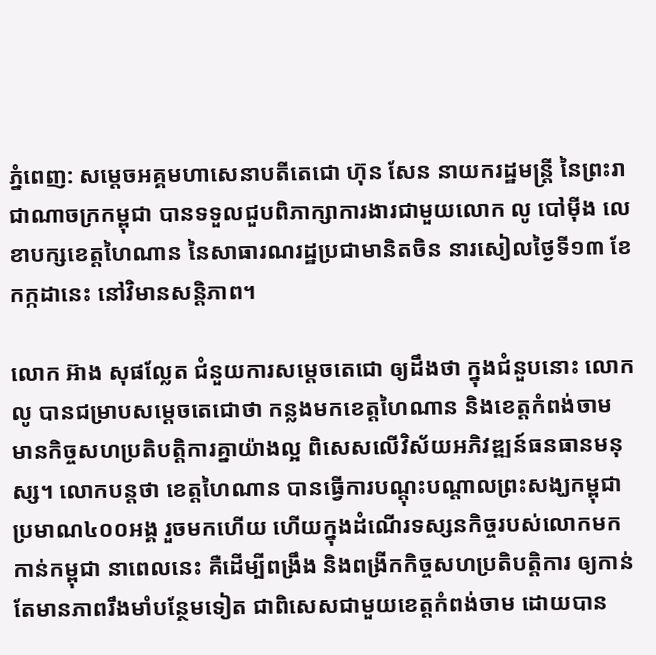ភ្នំពេញ: សម្តេចអគ្គមហាសេនាបតីតេជោ ហ៊ុន សែន នាយករដ្ឋមន្ត្រី នៃព្រះរាជាណាចក្រកម្ពុជា បានទទួលជួបពិភាក្សាការងារជាមួយលោក លូ បៅម៉ីង លេខាបក្សខេត្តហៃណាន នៃសាធារណរដ្ឋប្រជាមានិតចិន នារសៀលថ្ងៃទី១៣ ខែកក្កដានេះ នៅវិមានសន្តិភាព។

លោក អ៊ាង សុផល្លែត ជំនួយការសម្តេចតេជោ ឲ្យដឹងថា ក្នុងជំនួបនោះ លោក លូ បានជម្រាបសម្តេចតេជោថា កន្លងមកខេត្តហៃណាន និងខេត្តកំពង់ចាម មានកិច្ចសហប្រតិបត្តិការគ្នាយ៉ាងល្អ ពិសេសលើវិស័យអភិវឌ្ឍន៍ធនធានមនុស្ស។ លោកបន្តថា ខេត្តហៃណាន បានធ្វើការបណ្តុះបណ្តាលព្រះសង្ឃកម្ពុជា ប្រមាណ៤០០អង្គ រួចមកហើយ ហើយក្នុងដំណើរទស្សនកិច្ចរបស់លោកមកកាន់កម្ពុជា នាពេលនេះ គឺដើម្បីពង្រឹង និងពង្រីកកិច្ចសហប្រតិបត្តិការ ឲ្យកាន់តែមានភាពរឹងមាំបន្ថែមទៀត ជាពិសេសជាមួយខេត្តកំពង់ចាម ដោយបាន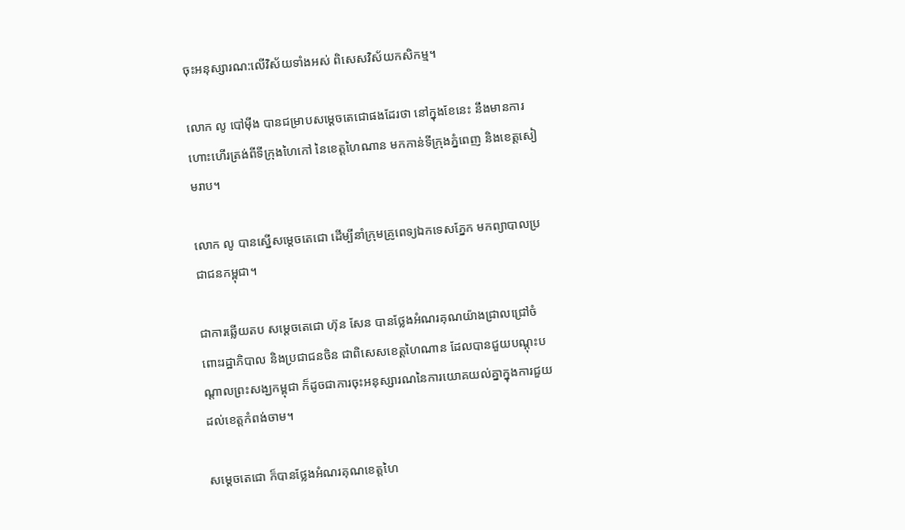ចុះអនុស្សារណ:លើវិស័យទាំងអស់ ពិសេសវិស័យកសិកម្ម។

លោក លូ បៅម៉ីង បានជម្រាបសម្តេចតេជោផងដែរថា នៅក្នុងខែនេះ នឹងមានការហោះហើរត្រង់ពីទីក្រុងហៃកៅ នៃខេត្តហៃណាន មកកាន់ទីក្រុងភ្នំពេញ និងខេត្តសៀមរាប។

លោក លូ បានស្នើសម្តេចតេជោ ដើម្បីនាំក្រុមគ្រូពេទ្យឯកទេសភ្នែក មកព្យាបាលប្រជាជនកម្ពុជា។

ជាការឆ្លើយតប សម្តេចតេជោ ហ៊ុន សែន បានថ្លែងអំណរគុណយ៉ាងជ្រាលជ្រៅចំពោះរដ្ឋាភិបាល និងប្រជាជនចិន ជាពិសេសខេត្តហៃណាន ដែលបានជួយបណ្តុះបណ្តាលព្រះសង្ឃកម្ពុជា ក៏ដូចជាការចុះអនុស្សារណនៃការយោគយល់គ្នាក្នុងការជួយដល់ខេត្តកំពង់ចាម។

សម្តេចតេជោ ក៏បានថ្លែងអំណរគុណខេត្តហៃ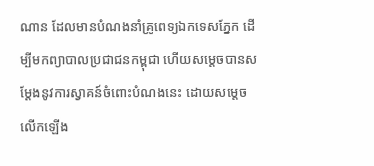ណាន ដែលមានបំណងនាំគ្រូពេទ្យឯកទេសភ្នែក ដើម្បីមកព្យាបាលប្រជាជនកម្ពុជា ហើយសម្តេចបានសម្តែងនូវការស្វាគន៍ចំពោះបំណងនេះ ដោយសម្តេចលើកឡើង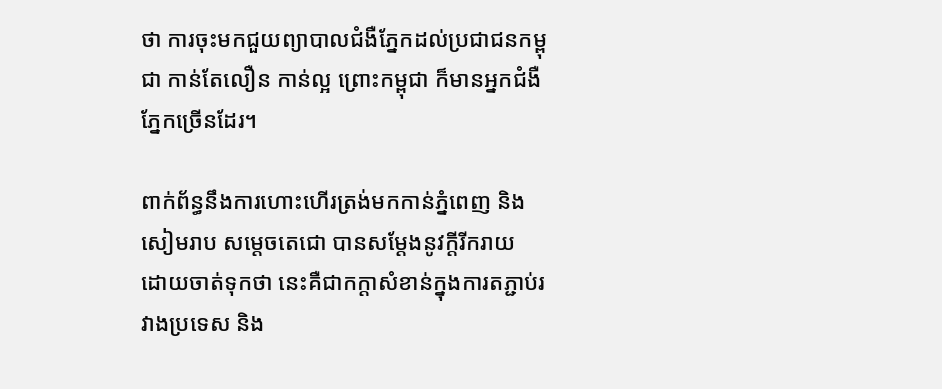ថា ការចុះមកជួយព្យាបាលជំងឺភ្នែកដល់ប្រជាជនកម្ពុជា កាន់តែលឿន កាន់ល្អ ព្រោះកម្ពុជា ក៏មានអ្នកជំងឺភ្នែកច្រើនដែរ។

ពាក់ព័ន្ធនឹងការហោះហើរត្រង់មកកាន់ភ្នំពេញ និងសៀមរាប សម្តេចតេជោ បានសម្តែងនូវក្តីរីករាយ ដោយចាត់ទុកថា នេះគឺជាកក្តាសំខាន់ក្នុងការតភ្ជាប់រវាងប្រទេស និង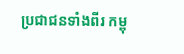ប្រជាជនទាំងពីរ កម្ពុ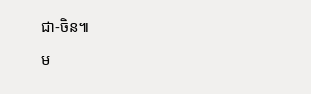ជា-ចិន៕

ម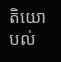តិយោបល់